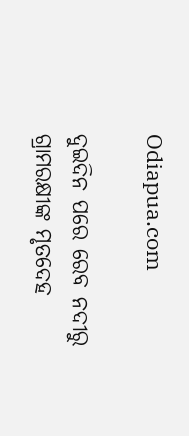Odiapua.com

ଦୁଇଦିନ ପରେ ରେବ ନଦୀରୁ ଗ୍ରାମରକ୍ଷୀଙ୍କ ମୃତଦେହ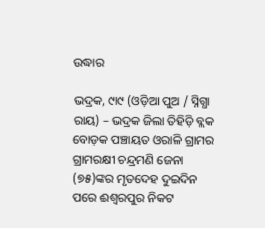ଉଦ୍ଧାର

ଭଦ୍ରକ, ୯ା୯ (ଓଡ଼ିଆ ପୁଅ / ସ୍ନିଗ୍ଧା ରାୟ) – ଭଦ୍ରକ ଜିଲା ତିହିଡ଼ି ବ୍ଲକ ବୋଡ଼କ ପଞ୍ଚାୟତ ଓରାଳି ଗ୍ରାମର ଗ୍ରାମରକ୍ଷୀ ଚନ୍ଦ୍ରମଣି ଜେନା (୭୫)ଙ୍କର ମୃତଦେହ ଦୁଇଦିନ ପରେ ଈଶ୍ୱରପୁର ନିକଟ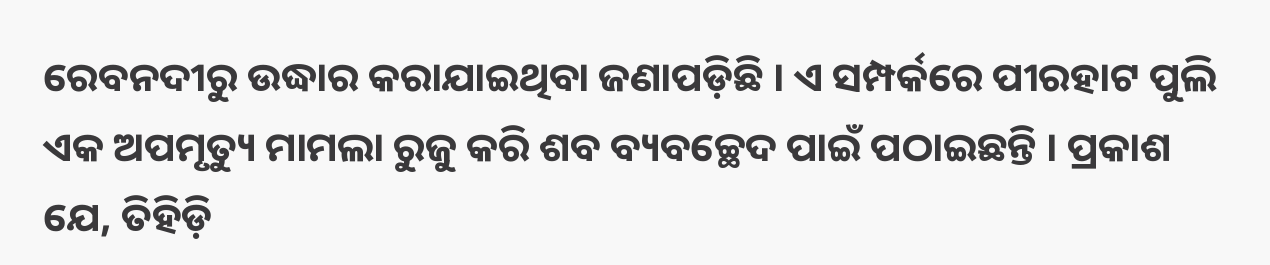ରେବନଦୀରୁ ଉଦ୍ଧାର କରାଯାଇଥିବା ଜଣାପଡ଼ିଛି । ଏ ସମ୍ପର୍କରେ ପୀରହାଟ ପୁଲି ଏକ ଅପମୃତ୍ୟୁ ମାମଲା ରୁଜୁ କରି ଶବ ବ୍ୟବଚ୍ଛେଦ ପାଇଁ ପଠାଇଛନ୍ତି । ପ୍ରକାଶ ଯେ, ତିହିଡ଼ି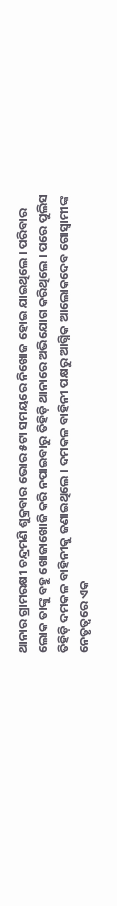ଥାନାର ଗ୍ରାମରକ୍ଷୀ ଚନ୍ଦ୍ରମଣି ଶୁକ୍ରବାର ଭୋର ୫ଟା ସମୟରେ ନିଖୋଜ ହୋଇ ଯାଇଥିଲେ । ପରିବାର ଲୋକ ତାଙ୍କୁ ବହୁ ଖୋଜାଖୋଜି କରି ନପାଇବାରୁ ତିହିଡ଼ି ଥାନାରେ ଅଭିଯୋଗ କରିଥିଲେ । ପରେ ପୁଲିସ ତିହିଡ଼ି ଦମକଳ ବାହିନୀକୁ ଜଣାଇଥିଲେ । ଦମକଳ ବାହିନୀ ପକ୍ଷରୁ ଆଗ୍ନିକ ଆଲୋକଦେବ ଗୋସ୍ୱାମୀଙ୍କ ନେତୃତ୍ୱରେ ଏକ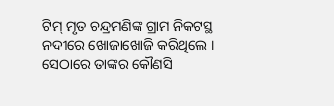ଟିମ୍ ମୃତ ଚନ୍ଦ୍ରମଣିଙ୍କ ଗ୍ରାମ ନିକଟସ୍ଥ ନଦୀରେ ଖୋଜାଖୋଜି କରିଥିଲେ । ସେଠାରେ ତାଙ୍କର କୌଣସି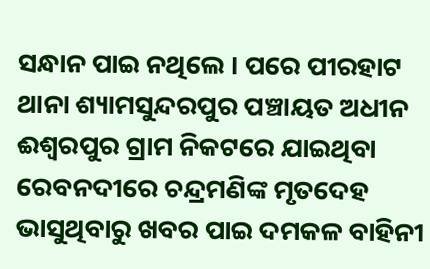ସନ୍ଧାନ ପାଇ ନଥିଲେ । ପରେ ପୀରହାଟ ଥାନା ଶ୍ୟାମସୁନ୍ଦରପୁର ପଞ୍ଚାୟତ ଅଧୀନ ଈଶ୍ୱରପୁର ଗ୍ରାମ ନିକଟରେ ଯାଇଥିବା ରେବନଦୀରେ ଚନ୍ଦ୍ରମଣିଙ୍କ ମୃତଦେହ ଭାସୁଥିବାରୁ ଖବର ପାଇ ଦମକଳ ବାହିନୀ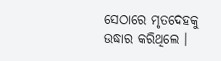ସେଠାରେ ମୃତଦେହକୁ ଉଦ୍ଧାର କରିଥିଲେ ।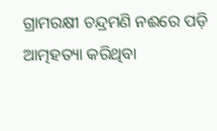ଗ୍ରାମରକ୍ଷୀ ଚନ୍ଦ୍ରମଣି ନଈରେ ପଡ଼ି ଆତ୍ମହତ୍ୟା କରିଥିବା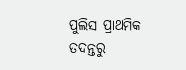ପୁଲିସ ପ୍ରାଥମିକ ତଦନ୍ତରୁ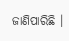ଜାଣିପାରିଛି ।